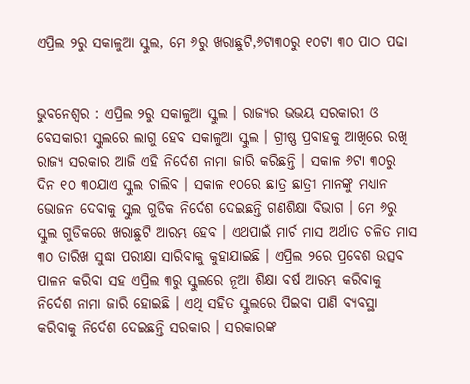ଏପ୍ରିଲ ୨ରୁ ସକାଳୁଆ ସ୍କୁଲ, ମେ ୬ରୁ ଖରାଛୁଟି,୬ଟା୩୦ରୁ ୧୦ଟା ୩୦ ପାଠ ପଢା


ଭୁବନେଶ୍ବର : ଏପ୍ରିଲ ୨ରୁ ସକାଳୁଆ ସ୍କୁଲ । ରାଜ୍ୟର ଭଭୟ ସରକାରୀ ଓ ବେସକାରୀ ସ୍କୁଲରେ ଲାଗୁ ହେବ ସକାଳୁଆ ସ୍କୁଲ । ଗ୍ରୀଷ୍ଣ ପ୍ରବାହକୁ ଆଖିରେ ରଖି ରାଜ୍ୟ ସରକାର ଆଜି ଏହି ନିର୍ଦେଶ ନାମା ଜାରି କରିଛନ୍ତି । ସକାଳ ୬ଟା ୩୦ରୁ ଦିନ ୧୦ ୩୦ଯାଏ ସ୍କୁଲ ଚାଲିବ । ସକାଳ ୧୦ରେ ଛାତ୍ର ଛାତ୍ରୀ ମାନଙ୍କୁ ମଧ୍ୟାନ ଭୋଜନ ଦେବାକୁ ସ୍କୁଲ ଗୁଡିକ ନିର୍ଦେଶ ଦେଇଛନ୍ତି ଗଣଶିକ୍ଷା ବିଭାଗ । ମେ ୬ରୁ ସ୍କୁଲ ଗୁଡିକରେ ଖରାଛୁଟି ଆରମ୍ଭ ହେବ । ଏଥପାଇଁ ମାର୍ଚ ମାସ ଅର୍ଥାତ ଚଳିତ ମାସ ୩୦ ତାରିଖ ସୁଦ୍ଧା ପରୀକ୍ଷା ସାରିବାକୁ କୁହାଯାଇଛି । ଏପ୍ରିଲ ୨ରେ ପ୍ରବେଶ ଉତ୍ସବ ପାଳନ କରିବା ସହ ଏପ୍ରିଲ ୩ରୁ ସ୍କୁଲରେ ନୂଆ ଶିକ୍ଷା ବର୍ଷ ଆରମ୍ଭ କରିବାକୁ ନିର୍ଦେଶ ନାମା ଜାରି ହୋଇଛି । ଏଥି ସହିତ ସ୍କୁଲରେ ପିଇବା ପାଣି ବ୍ୟବସ୍ଥା କରିବାକୁ ନିର୍ଦେଶ ଦେଇଛନ୍ତି ସରକାର । ସରକାରଙ୍କ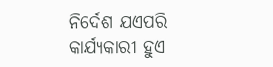ନିର୍ଦେଶ ଯଏପରି କାର୍ଯ୍ୟକାରୀ ହୁଏ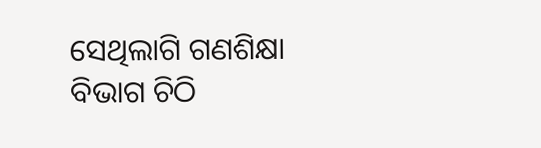ସେଥିଲାଗି ଗଣଶିକ୍ଷା ବିଭାଗ ଚିଠି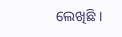ଲେଖିଛି ।